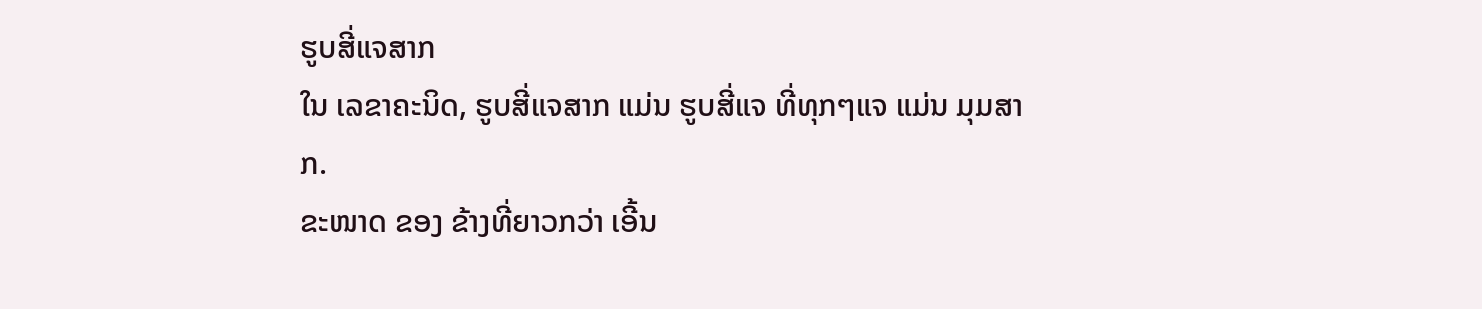ຮູບສີ່ແຈສາກ
ໃນ ເລຂາຄະນິດ, ຮູບສີ່ແຈສາກ ແມ່ນ ຮູບສີ່ແຈ ທີ່ທຸກໆແຈ ແມ່ນ ມຸມສາກ.
ຂະໜາດ ຂອງ ຂ້າງທີ່ຍາວກວ່າ ເອີ້ນ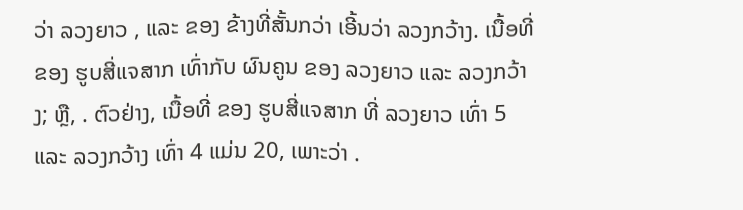ວ່າ ລວງຍາວ , ແລະ ຂອງ ຂ້າງທີ່ສັ້ນກວ່າ ເອີ້ນວ່າ ລວງກວ້າງ. ເນື້ອທີ່ ຂອງ ຮູບສີ່ແຈສາກ ເທົ່າກັບ ຜົນຄູນ ຂອງ ລວງຍາວ ແລະ ລວງກວ້າງ; ຫຼື, . ຕົວຢ່າງ, ເນື້ອທີ່ ຂອງ ຮູບສີ່ແຈສາກ ທີ່ ລວງຍາວ ເທົ່າ 5 ແລະ ລວງກວ້າງ ເທົ່າ 4 ແມ່ນ 20, ເພາະວ່າ .